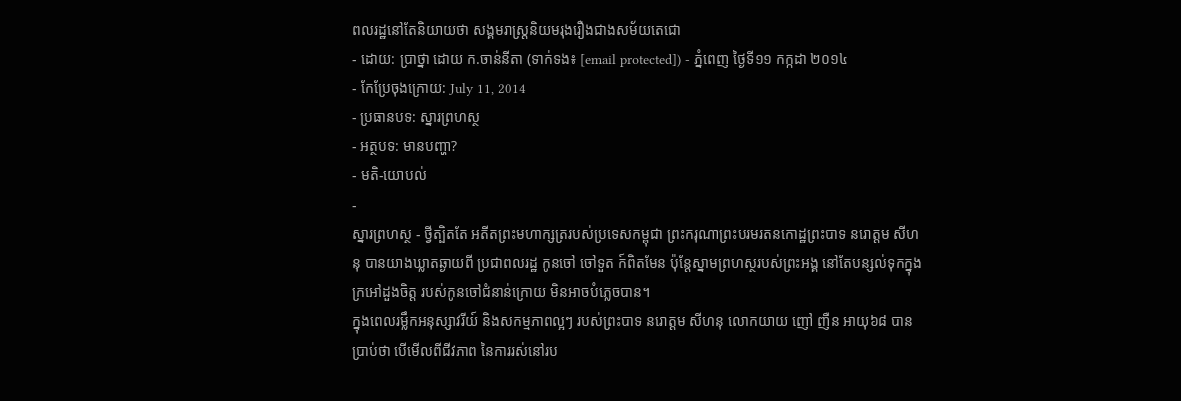ពលរដ្ឋនៅតែនិយាយថា សង្គមរាស្រ្តនិយមរុងរឿងជាងសម័យតេជោ
- ដោយ: ប្រាថ្នា ដោយ ក.ចាន់នីតា (ទាក់ទង៖ [email protected]) - ភ្នំពេញ ថ្ងៃទី១១ កក្កដា ២០១៤
- កែប្រែចុងក្រោយ: July 11, 2014
- ប្រធានបទ: ស្នារព្រហស្ថ
- អត្ថបទ: មានបញ្ហា?
- មតិ-យោបល់
-
ស្នារព្រហស្ថ - ថ្វីត្បិតតែ អតីតព្រះមហាក្សត្ររបស់ប្រទេសកម្ពុជា ព្រះករុណាព្រះបរមរតនកោដ្ឋព្រះបាទ នរោត្តម សីហនុ បានយាងឃ្លាតឆ្ងាយពី ប្រជាពលរដ្ឋ កូនចៅ ចៅទួត ក៍ពិតមែន ប៉ុន្តែស្នាមព្រហស្ថរបស់ព្រះអង្គ នៅតែបន្សល់ទុកក្នុងក្រអៅដួងចិត្ត របស់កូនចៅជំនាន់ក្រោយ មិនអាចបំភ្លេចបាន។
ក្នុងពេលរម្លឹកអនុស្សាវរីយ៍ និងសកម្មភាពល្អៗ របស់ព្រះបាទ នរោត្តម សីហនុ លោកយាយ ញៅ ញឺន អាយុ៦៨ បានប្រាប់ថា បើមើលពីជីវភាព នៃការរស់នៅរប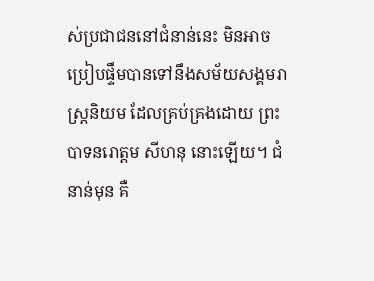ស់ប្រជាជននៅជំនាន់នេះ មិនអាចប្រៀបផ្ទឹមបានទៅនឹងសម័យសង្គមរាស្រ្តនិយម ដែលគ្រប់គ្រងដោយ ព្រះបាទនរោត្តម សីហនុ នោះឡើយ។ ជំនាន់មុន គឺ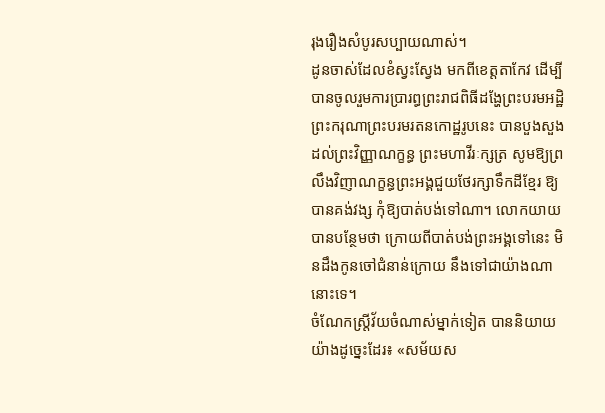រុងរឿងសំបូរសប្បាយណាស់។
ដូនចាស់ដែលខំស្វះស្វែង មកពីខេត្តតាកែវ ដើម្បីបានចូលរួមការប្រារព្ធព្រះរាជពិធីដង្ហែព្រះបរមអដិ្ឋ ព្រះករុណាព្រះបរមរតនកោដ្ឋរូបនេះ បានបួងសួងដល់ព្រះវិញ្ញាណក្ខន្ធ ព្រះមហាវីរៈក្សត្រ សូមឱ្យព្រលឹងវិញាណក្ខន្ធព្រះអង្គជួយថែរក្សាទឹកដីខ្មែរ ឱ្យបានគង់វង្ស កុំឱ្យបាត់បង់ទៅណា។ លោកយាយបានបន្ថែមថា ក្រោយពីបាត់បង់ព្រះអង្គទៅនេះ មិនដឹងកូនចៅជំនាន់ក្រោយ នឹងទៅជាយ៉ាងណានោះទេ។
ចំណែកស្រ្តីវ័យចំណាស់ម្នាក់ទៀត បាននិយាយយ៉ាងដូច្នេះដែរ៖ «សម័យស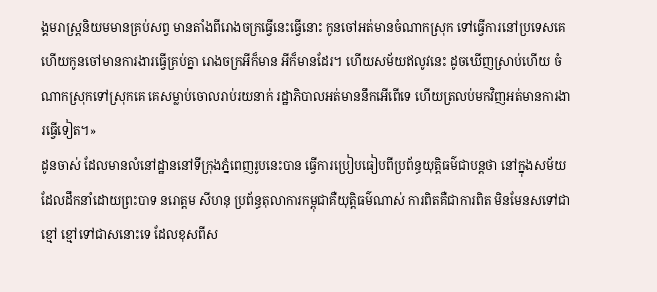ង្គមរាស្រ្តនិយមមានគ្រប់សព្វ មានតាំងពីរោងចក្រធ្វើនេះធ្វើនោះ កូនចៅអត់មានចំណាកស្រុក ទៅធ្វើការនៅប្រទេសគេ ហើយកូនចៅមានការងារធ្វើគ្រប់គ្នា រោងចក្រអីក៏មាន អីក៏មានដែរ។ ហើយសម័យឥលូវនេះ ដូចឃើញស្រាប់ហើយ ចំណាកស្រុកទៅស្រុកគេ គេសម្លាប់ចោលរាប់រយនាក់ រដ្ឋាភិបាលអត់មាននឹកអើពើទេ ហើយត្រលប់មកវិញអត់មានការងារធ្វើទៀត។»
ដូនចាស់ ដែលមានលំនៅដ្ឋាននៅទីក្រុងភ្នំពេញរូបនេះបាន ធ្វើការប្រៀបធៀបពីប្រព័ន្ធយុត្តិធម៌ជាបន្តថា នៅក្នុងសម័យដែលដឹកនាំដោយព្រះបាទ នរោត្តម សីហនុ ប្រព័ន្ធតុលាការកម្ពុជាគឺយុត្តិធម៌ណាស់ ការពិតគឺជាការពិត មិនមែនសទៅជាខ្មៅ ខ្មៅទៅជាសនោះទេ ដែលខុសពីស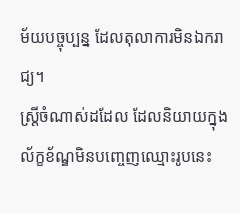ម័យបច្ចុប្បន្ន ដែលតុលាការមិនឯករាជ្យ។
ស្ត្រីចំណាស់ដដែល ដែលនិយាយក្នុងល័ក្ខខ័ណ្ឌមិនបញ្ចេញឈ្មោះរូបនេះ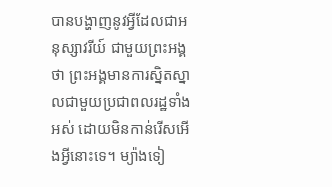បានបង្ហាញនូវអ្វីដែលជាអនុស្សាវរីយ៍ ជាមួយព្រះអង្គថា ព្រះអង្គមានការស្និតស្នាលជាមួយប្រជាពលរដ្ឋទាំងអស់ ដោយមិនកាន់រើសអើងអ្វីនោះទេ។ ម្យ៉ាងទៀ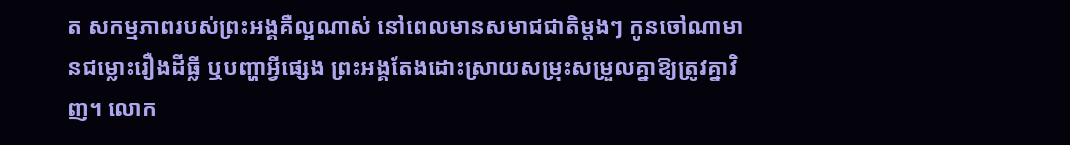ត សកម្មភាពរបស់ព្រះអង្គគឺល្អណាស់ នៅពេលមានសមាជជាតិម្តងៗ កូនចៅណាមានជម្លោះរឿងដីធ្លី ឬបញ្ហាអ្វីផ្សេង ព្រះអង្គតែងដោះស្រាយសម្រុះសម្រួលគ្នាឱ្យត្រូវគ្នាវិញ។ លោក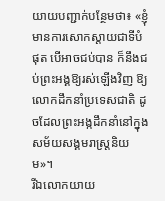យាយបញ្ជាក់បន្ថែមថា៖ «ខ្ញុំមានការសោកស្តាយជាទីបំផុត បើអាចជប់បាន ក៏នឹងជប់ព្រះអង្គឱ្យរស់ឡើងវិញ ឱ្យលោកដឹកនាំប្រទេសជាតិ ដូចដែលព្រះអង្កដឹកនាំនៅក្នុងសម័យសង្គមរាស្រ្តនិយម»។
រីឯលោកយាយ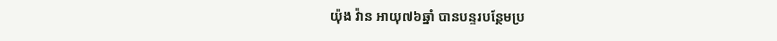យ៉ុង វ៉ាន អាយុ៧៦ឆ្នាំ បានបន្ទរបន្ថែមប្រ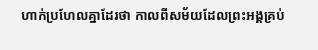ហាក់ប្រហែលគ្នាដែរថា កាលពីសម័យដែលព្រះអង្គគ្រប់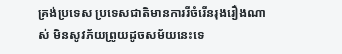គ្រង់ប្រទេស ប្រទេសជាតិមានការរីចំរើនរុងរឿងណាស់ មិនសូវភ័យព្រូយដូចសម័យនេះទេ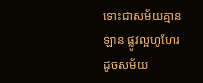ទោះជាសម័យគ្មានឡាន ផ្លូវល្អហូហែរ ដូចសម័យ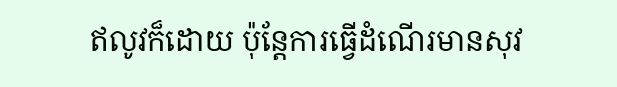ឥលូវក៏ដោយ ប៉ុន្តែការធ្វើដំណើរមានសុវ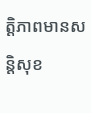ត្តិភាពមានសន្តិសុខ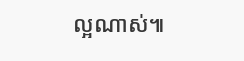ល្អណាស់៕